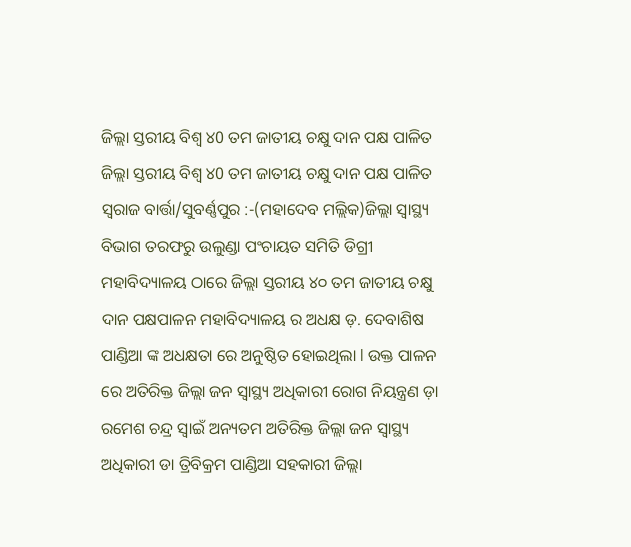ଜିଲ୍ଲା ସ୍ତରୀୟ ବିଶ୍ଵ ୪0 ତମ ଜାତୀୟ ଚକ୍ଷୁ ଦାନ ପକ୍ଷ ପାଳିତ
ଜିଲ୍ଲା ସ୍ତରୀୟ ବିଶ୍ଵ ୪0 ତମ ଜାତୀୟ ଚକ୍ଷୁ ଦାନ ପକ୍ଷ ପାଳିତ
ସ୍ଵରାଜ ବାର୍ତ୍ତା/ସୁବର୍ଣ୍ଣପୁର :-(ମହାଦେବ ମଲ୍ଲିକ)ଜିଲ୍ଲା ସ୍ୱାସ୍ଥ୍ୟ ବିଭାଗ ତରଫରୁ ଉଲୁଣ୍ଡା ପଂଚାୟତ ସମିତି ଡିଗ୍ରୀ ମହାବିଦ୍ୟାଳୟ ଠାରେ ଜିଲ୍ଲା ସ୍ତରୀୟ ୪୦ ତମ ଜାତୀୟ ଚକ୍ଷୁ ଦାନ ପକ୍ଷପାଳନ ମହାବିଦ୍ୟାଳୟ ର ଅଧକ୍ଷ ଡ଼. ଦେବାଶିଷ ପାଣ୍ଡିଆ ଙ୍କ ଅଧକ୍ଷତା ରେ ଅନୁଷ୍ଠିତ ହୋଇଥିଲା l ଉକ୍ତ ପାଳନ ରେ ଅତିରିକ୍ତ ଜିଲ୍ଲା ଜନ ସ୍ବାସ୍ଥ୍ୟ ଅଧିକାରୀ ରୋଗ ନିୟନ୍ତ୍ରଣ ଡ଼ା ରମେଶ ଚନ୍ଦ୍ର ସ୍ୱାଇଁ ଅନ୍ୟତମ ଅତିରିକ୍ତ ଜିଲ୍ଲା ଜନ ସ୍ବାସ୍ଥ୍ୟ ଅଧିକାରୀ ଡା ତ୍ରିବିକ୍ରମ ପାଣ୍ଡିଆ ସହକାରୀ ଜିଲ୍ଲା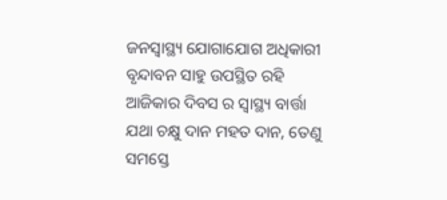ଜନସ୍ୱାସ୍ଥ୍ୟ ଯୋଗାଯୋଗ ଅଧିକାରୀ ବୃନ୍ଦାବନ ସାହୁ ଉପସ୍ଥିତ ରହି ଆଜିକାର ଦିବସ ର ସ୍ୱାସ୍ଥ୍ୟ ବାର୍ତ୍ତା ଯଥା ଚକ୍ଷୁ ଦାନ ମହତ ଦାନ, ତେଣୁ ସମସ୍ତେ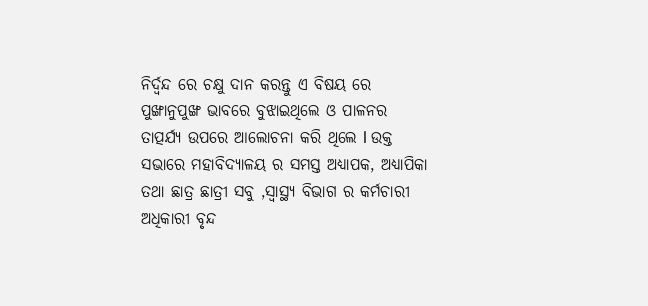ନିର୍ଦ୍ବନ୍ଦ ରେ ଚକ୍ଷୁ ଦାନ କରନ୍ତୁ ଏ ବିଷୟ ରେ ପୁଙ୍ଖାନୁପୁଙ୍ଖ ଭାବରେ ବୁଝାଇଥିଲେ ଓ ପାଳନର ତାତ୍ପର୍ଯ୍ୟ ଉପରେ ଆଲୋଚନା କରି ଥିଲେ l ଉକ୍ତ ସଭାରେ ମହାବିଦ୍ୟାଳୟ ର ସମସ୍ତ ଅଧ୍ୟାପକ, ଅଧ୍ୟାପିକା ତଥା ଛାତ୍ର ଛାତ୍ରୀ ସବୁ ,ସ୍ଵାସ୍ଥ୍ୟ ବିଭାଗ ର କର୍ମଚାରୀ ଅଧିକାରୀ ବୃନ୍ଦ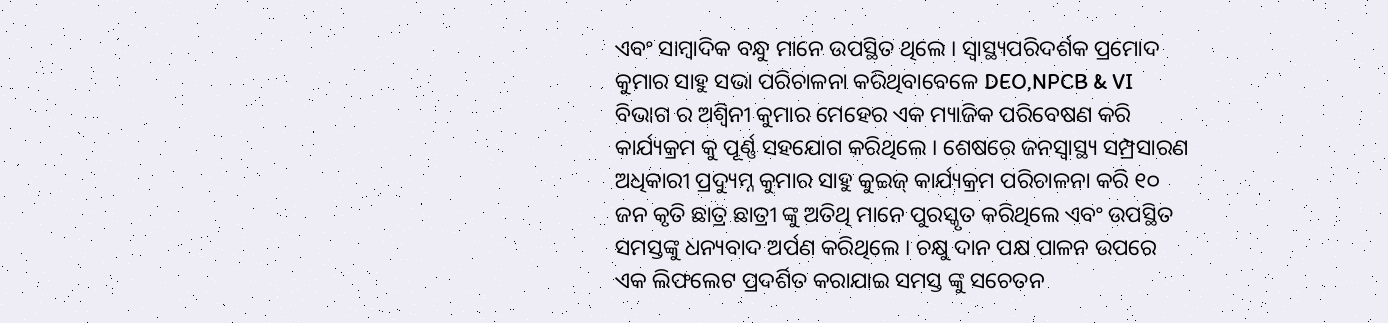ଏବଂ ସାମ୍ବାଦିକ ବନ୍ଧୁ ମାନେ ଉପସ୍ଥିତ ଥିଲେ । ସ୍ୱାସ୍ଥ୍ୟପରିଦର୍ଶକ ପ୍ରମୋଦ କୁମାର ସାହୁ ସଭା ପରିଚାଳନା କରିଥିବାବେଳେ DEO,NPCB & VI ବିଭାଗ ର ଅଶ୍ଵିନୀ କୁମାର ମେହେର ଏକ ମ୍ୟାଜିକ ପରିବେଷଣ କରି କାର୍ଯ୍ୟକ୍ରମ କୁ ପୂର୍ଣ୍ଣ ସହଯୋଗ କରିଥିଲେ । ଶେଷରେ ଜନସ୍ୱାସ୍ଥ୍ୟ ସମ୍ପ୍ରସାରଣ ଅଧିକାରୀ ପ୍ରଦ୍ୟୁମ୍ନ କୁମାର ସାହୁ କୁଇଜ୍ କାର୍ଯ୍ୟକ୍ରମ ପରିଚାଳନା କରି ୧୦ ଜନ କୃତି ଛାତ୍ର ଛାତ୍ରୀ ଙ୍କୁ ଅତିଥି ମାନେ ପୁରସ୍କୃତ କରିଥିଲେ ଏବଂ ଉପସ୍ଥିତ ସମସ୍ତଙ୍କୁ ଧନ୍ୟବାଦ ଅର୍ପଣ କରିଥିଲେ । ଚକ୍ଷୁ ଦାନ ପକ୍ଷ ପାଳନ ଉପରେ ଏକ ଲିଫଲେଟ ପ୍ରଦର୍ଶିତ କରାଯାଇ ସମସ୍ତ ଙ୍କୁ ସଚେତନ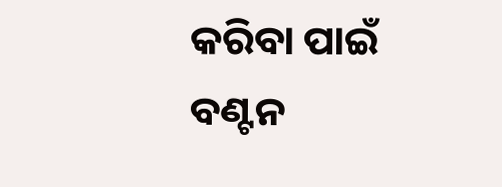କରିବା ପାଇଁ ବଣ୍ଟନ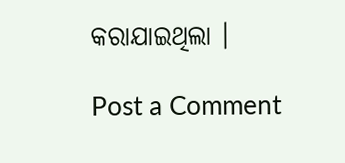କରାଯାଇଥିଲା ।

Post a Comment